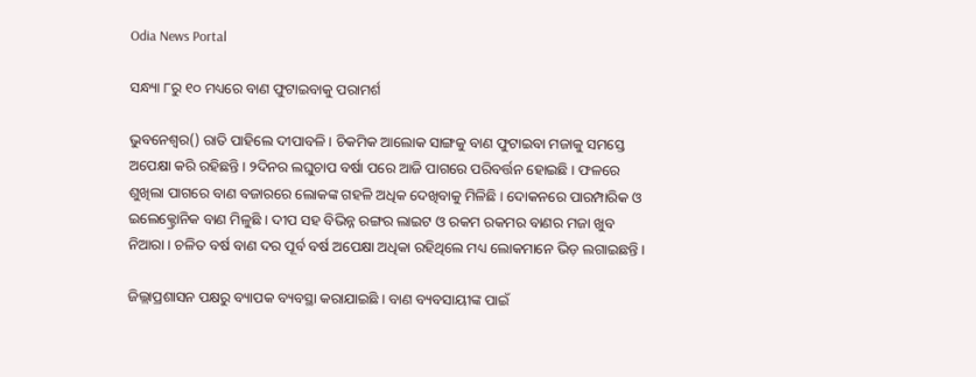Odia News Portal

ସନ୍ଧ୍ୟା ୮ରୁ ୧୦ ମଧ୍ୟରେ ବାଣ ଫୁଟାଇବାକୁ ପରାମର୍ଶ

ଭୁବନେଶ୍ୱର() ରାତି ପାହିଲେ ଦୀପାବଳି । ଚିକମିକ ଆଲୋକ ସାଙ୍ଗକୁ ବାଣ ଫୁଟାଇବା ମଜାକୁ ସମସ୍ତେ ଅପେକ୍ଷା କରି ରହିଛନ୍ତି । ୨ଦିନର ଲଘୁଚାପ ବର୍ଷା ପରେ ଆଜି ପାଗରେ ପରିବର୍ତ୍ତନ ହୋଇଛି । ଫଳରେ ଶୁଖିଲା ପାଗରେ ବାଣ ବଜାରରେ ଲୋକଙ୍କ ଗହଳି ଅଧିକ ଦେଖିବାକୁ ମିଳିଛି । ଦୋକନରେ ପାରମ୍ପାରିକ ଓ ଇଲେକ୍ଟ୍ରୋନିକ ବାଣ ମିଳୁଛି । ଦୀପ ସହ ବିଭିନ୍ନ ରଙ୍ଗର ଲାଇଟ ଓ ରକମ ରକମର ବାଣର ମଜା ଖୁବ ନିଆରା । ଚଳିତ ବର୍ଷ ବାଣ ଦର ପୂର୍ବ ବର୍ଷ ଅପେକ୍ଷା ଅଧିକା ରହିଥିଲେ ମଧ୍ୟ ଲୋକମାନେ ଭିଡ଼ ଲଗାଇଛନ୍ତି ।

ଜିଲ୍ଲାପ୍ରଶାସନ ପକ୍ଷରୁ ବ୍ୟାପକ ବ୍ୟବସ୍ଥା କରାଯାଇଛି । ବାଣ ବ୍ୟବସାୟୀଙ୍କ ପାଇଁ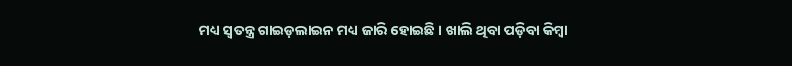ମଧ୍ୟ ସ୍ୱତନ୍ତ୍ର ଗାଇଡ଼ଲାଇନ ମଧ୍ୟ ଜାରି ହୋଇଛି । ଖାଲି ଥିବା ପଡ଼ିବା କିମ୍ବା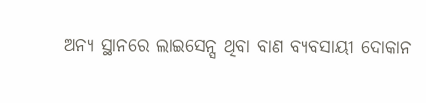ଅନ୍ୟ ସ୍ଥାନରେ ଲାଇସେନ୍ସ ଥିବା ବାଣ ବ୍ୟବସାୟୀ ଦୋକାନ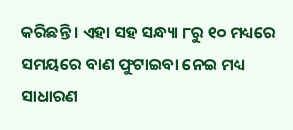କରିଛନ୍ତି । ଏହା ସହ ସନ୍ଧ୍ୟା ୮ରୁ ୧୦ ମଧ୍ୟରେ ସମୟରେ ବାଣ ଫୁଟାଇବା ନେଇ ମଧ୍ୟ ସାଧାରଣ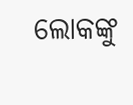ଲୋକଙ୍କୁ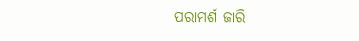ପରାମର୍ଶ ଜାରି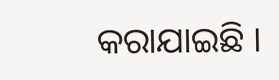କରାଯାଇଛି ।